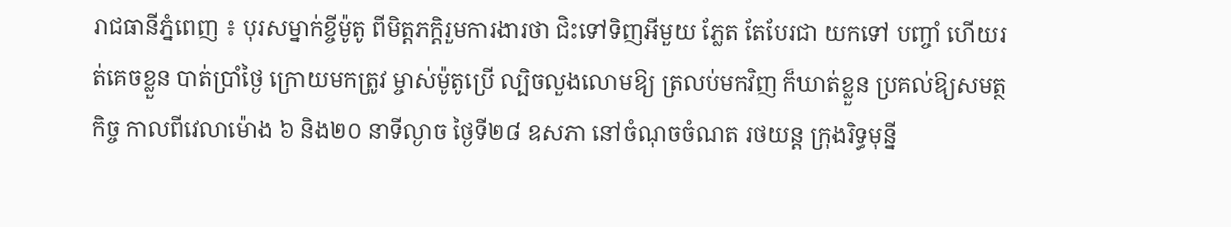រាជធានីភ្នំពេញ ៖ បុរសម្នាក់ខ្ចីម៉ូតូ ពីមិត្តភក្តិរួមការងារថា ជិះទៅទិញអីមួយ ភ្លែត តែបែរជា យកទៅ បញ្ចាំ ហើយរត់គេចខ្លួន បាត់ប្រាំថ្ងៃ ក្រោយមកត្រូវ ម្ចាស់ម៉ូតូប្រើ ល្បិចលួងលោមឱ្យ ត្រលប់មកវិញ ក៏ឃាត់ខ្លួន ប្រគល់ឱ្យសមត្ថកិច្ច កាលពីវេលាម៉ោង ៦ និង២០ នាទីល្ងាច ថ្ងៃទី២៨ ឧសភា នៅចំណុចចំណត រថយន្ត ក្រុងរិទ្ធមុន្នី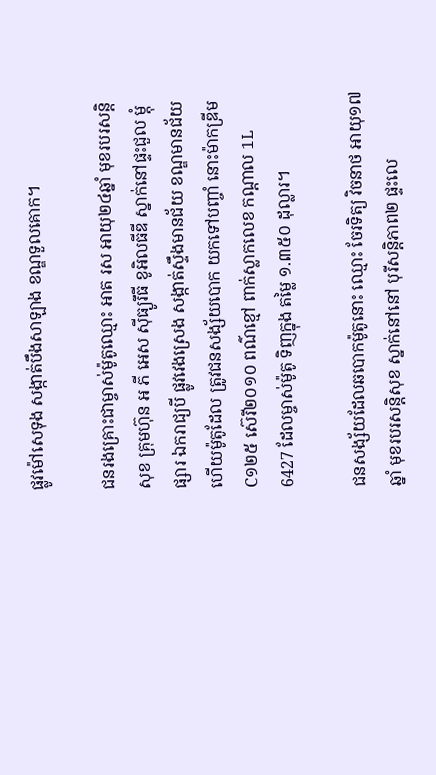ផ្លូវម៉ៅសេទុង សង្កាត់បឹងសាឡាង ខណ្ឌទួលគោក។

ជនរងគ្រោះជាម្ចាស់ម៉ូតូឈ្មោះ អាត រស អាយុ២៤ឆ្នាំ មុខរបរសន្តិសុខ គ្រុមហ៊ុន អ ភី អេស ស៊ីធ្យូរឹធី ខូអិលធីឌី ស្នាក់នៅផ្ទះជួល ម្តុំផ្សារ ឯករាជ្យបី ផ្លូវវេងស្រេង សង្កាត់ស្ទឹងមានជ័យ ខណ្ឌមានជ័យ ហើយម៉ូតូដែល ត្រូវជនសង្ស័យបោក យកទៅបញ្ចាំ នោះម៉ាកឌ្រីមC១២៥ ស៊េរី២០១០ ពណ៌ខ្មៅ ពាក់ស្លាកលេខ កណ្តាល 1L 6427 ដែលម្ចាស់ម៉ូតូ ទិញក្នុង តម្លៃ ១.៣៥០ ដុល្លារ។

ជនសង្ស័យដែលឆបោកម៉ូតូនោះ ឈ្មោះ ចែរទិត្យ វិចនាថ អាយុ១៧ឆ្នាំ មុខរបរសន្តិសុខ ស្នាក់នៅនៅ បុរីសន្តិភាព២ ផ្ទះលេ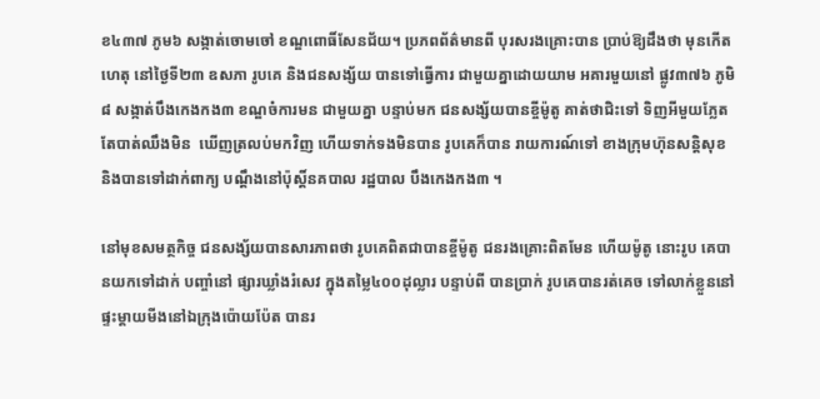ខ៤៣៧ ភូម៦ សង្កាត់ចោមចៅ ខណ្ឌពោធិ៍សែនជ័យ។ ប្រភពព័ត៌មានពី បុរសរងគ្រោះបាន ប្រាប់ឱ្យដឹងថា មុនកើតហេតុ នៅថ្ងៃទី២៣ ឧសភា រូបគេ និងជនសង្ស័យ បានទៅធ្វើការ ជាមួយគ្នាដោយយាម អគារមួយនៅ ផ្លូវ៣៧៦ ភូមិ៨ សង្កាត់បឹងកេងកង៣ ខណ្ឌចំការមន ជាមួយគ្នា បន្ទាប់មក ជនសង្ស័យបានខ្ចីម៉ូតូ គាត់ថាជិះទៅ ទិញអីមួយភ្លែត តែបាត់ឈឹងមិន  ឃើញត្រលប់មកវិញ ហើយទាក់ទងមិនបាន រូបគេក៏បាន រាយការណ៍ទៅ ខាងក្រុមហ៊ុនសន្តិសុខ និងបានទៅដាក់ពាក្យ បណ្តឹងនៅប៉ុស្តិ៍នគបាល រដ្ឋបាល បឹងកេងកង៣ ។

នៅមុខសមត្ថកិច្ច ជនសង្ស័យបានសារភាពថា រូបគេពិតជាបានខ្ចីម៉ូតូ ជនរងគ្រោះពិតមែន ហើយម៉ូតូ នោះរូប គេបានយកទៅដាក់ បញ្ចាំនៅ ផ្សារឃ្លាំងរំសេវ ក្នុងតម្លៃ៤០០ដុល្លារ បន្ទាប់ពី បានប្រាក់ រូបគេបានរត់គេច ទៅលាក់ខ្លួននៅ ផ្ទះម្តាយមីងនៅឯក្រុងប៉ោយប៉ែត បានរ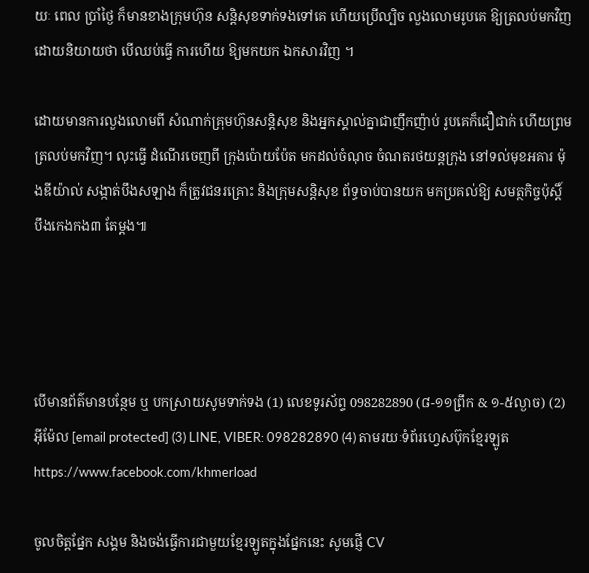យៈ ពេល ប្រាំថ្ងៃ ក៏មានខាងក្រុមហ៊ុន សន្តិសុខទាក់ទងទៅគេ ហើយប្រើល្បិច លួងលោមរូបគេ ឱ្យត្រលប់មកវិញ ដោយនិយាយថា បើឈប់ធ្វើ ការហើយ ឱ្យមកយក ឯកសារវិញ ។

ដោយមានការលួងលោមពី សំណាក់គ្រុមហ៊ុនសន្តិសុខ និងអ្នកស្គាល់គ្នាជាញឹកញ៉ាប់ រូបគេក៏ជឿជាក់ ហើយព្រមត្រលប់មកវិញ។ លុះធ្វើ ដំណើរចេញពី ក្រុងប៉ោយប៉ែត មកដល់ចំណុច ចំណតរថយន្តក្រុង នៅទល់មុខអគារ ម៉ុងឌីយ៉ាល់ សង្កាត់បឹងសឡាង ក៏ត្រូវជនរគ្រោះ និងក្រុមសន្តិសុខ ព័ទ្ធចាប់បានយក មកប្រគល់ឱ្យ សមត្ថកិច្ចប៉ុស្តិ៍ បឹងកេងកង៣ តែម្តង៕




បើមានព័ត៌មានបន្ថែម ឬ បកស្រាយសូមទាក់ទង (1) លេខទូរស័ព្ទ 098282890 (៨-១១ព្រឹក & ១-៥ល្ងាច) (2) អ៊ីម៉ែល [email protected] (3) LINE, VIBER: 098282890 (4) តាមរយៈទំព័រហ្វេសប៊ុកខ្មែរឡូត https://www.facebook.com/khmerload

ចូលចិត្តផ្នែក សង្គម និងចង់ធ្វើការជាមួយខ្មែរឡូតក្នុងផ្នែកនេះ សូមផ្ញើ CV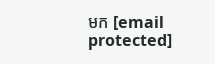មក [email protected]